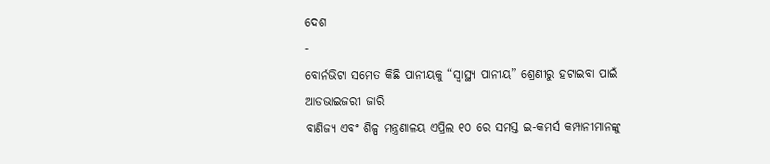ଦେଶ
-
ବୋର୍ନଭିଟା ସମେତ କିଛି ପାନୀୟକୁ “ସ୍ୱାସ୍ଥ୍ୟ ପାନୀୟ” ଶ୍ରେଣୀରୁ ହଟାଇବା ପାଇଁ ଆଡଭାଇଜରୀ ଜାରି
ବାଣିଜ୍ୟ ଏବଂ ଶିଳ୍ପ ମନ୍ତ୍ରଣାଳୟ ଏପ୍ରିଲ ୧୦ ରେ ସମସ୍ତ ଇ-କମର୍ସ କମ୍ପାନୀମାନଙ୍କୁ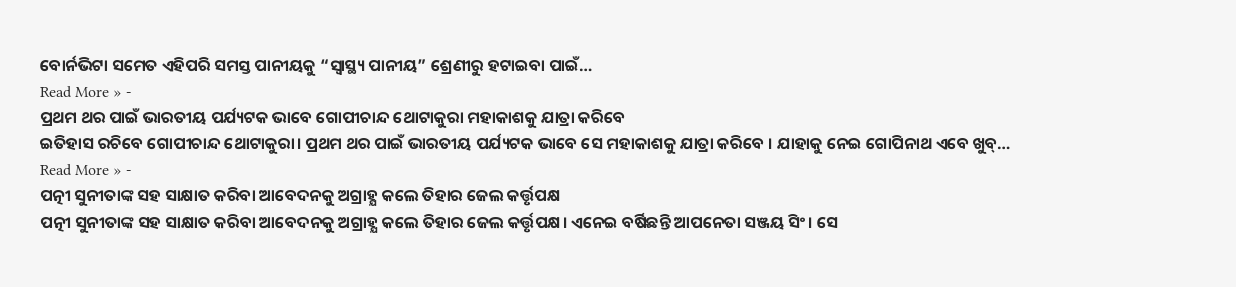ବୋର୍ନଭିଟା ସମେତ ଏହିପରି ସମସ୍ତ ପାନୀୟକୁ “ସ୍ୱାସ୍ଥ୍ୟ ପାନୀୟ” ଶ୍ରେଣୀରୁ ହଟାଇବା ପାଇଁ…
Read More » -
ପ୍ରଥମ ଥର ପାଇଁ ଭାରତୀୟ ପର୍ଯ୍ୟଟକ ଭାବେ ଗୋପୀଚାନ୍ଦ ଥୋଟାକୁରା ମହାକାଶକୁ ଯାତ୍ରା କରିବେ
ଇତିହାସ ରଚିବେ ଗୋପୀଚାନ୍ଦ ଥୋଟାକୁରା। ପ୍ରଥମ ଥର ପାଇଁ ଭାରତୀୟ ପର୍ଯ୍ୟଟକ ଭାବେ ସେ ମହାକାଶକୁ ଯାତ୍ରା କରିବେ । ଯାହାକୁ ନେଇ ଗୋପିନାଥ ଏବେ ଖୁବ୍…
Read More » -
ପତ୍ନୀ ସୁନୀତାଙ୍କ ସହ ସାକ୍ଷାତ କରିବା ଆବେଦନକୁ ଅଗ୍ରାହ୍ଯ କଲେ ତିହାର ଜେଲ କର୍ତ୍ତୃପକ୍ଷ
ପତ୍ନୀ ସୁନୀତାଙ୍କ ସହ ସାକ୍ଷାତ କରିବା ଆବେଦନକୁ ଅଗ୍ରାହ୍ଯ କଲେ ତିହାର ଜେଲ କର୍ତ୍ତୃପକ୍ଷ। ଏନେଇ ବର୍ଷିଛନ୍ତି ଆପନେତା ସଞ୍ଜୟ ସିଂ। ସେ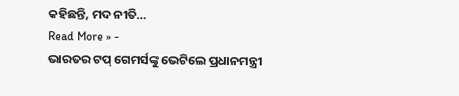କହିଛନ୍ତି, ମଦ ନୀତି…
Read More » -
ଭାରତର ଟପ୍ ଗେମର୍ସଙ୍କୁ ଭେଟିଲେ ପ୍ରଧାନମନ୍ତ୍ରୀ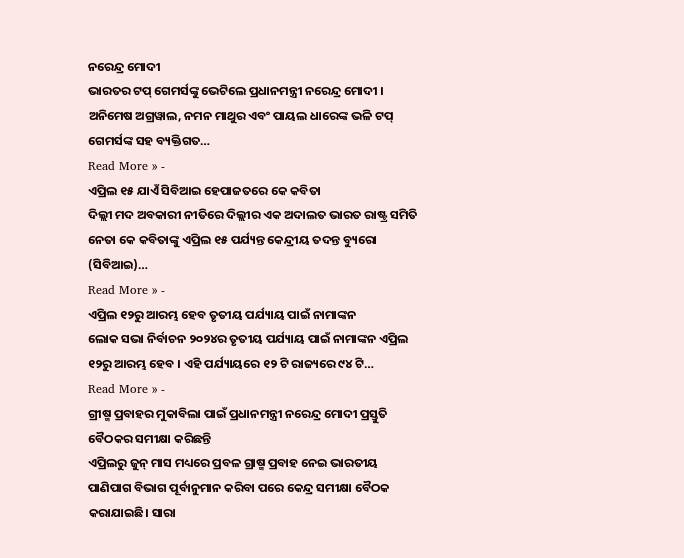ନରେନ୍ଦ୍ର ମୋଦୀ
ଭାରତର ଟପ୍ ଗେମର୍ସଙ୍କୁ ଭେଟିଲେ ପ୍ରଧାନମନ୍ତ୍ରୀ ନରେନ୍ଦ୍ର ମୋଦୀ । ଅନିମେଷ ଅଗ୍ରୱାଲ, ନମନ ମାଥୁର ଏବଂ ପାୟଲ ଧାରେଙ୍କ ଭଳି ଟପ୍ ଗେମର୍ସଙ୍କ ସହ ବ୍ୟକ୍ତିଗତ…
Read More » -
ଏପ୍ରିଲ ୧୫ ଯାଏଁ ସିବିଆଇ ହେପାଜତରେ କେ କବିତା
ଦିଲ୍ଲୀ ମଦ ଅବକାରୀ ନୀତିରେ ଦିଲ୍ଲୀର ଏକ ଅଦାଲତ ଭାରତ ରାଷ୍ଟ୍ର ସମିତି ନେତା କେ କବିତାଙ୍କୁ ଏପ୍ରିଲ ୧୫ ପର୍ଯ୍ୟନ୍ତ କେନ୍ଦ୍ରୀୟ ତଦନ୍ତ ବ୍ୟୁରୋ (ସିବିଆଇ)…
Read More » -
ଏପ୍ରିଲ ୧୨ରୁ ଆରମ୍ଭ ହେବ ତୃତୀୟ ପର୍ଯ୍ୟାୟ ପାଇଁ ନାମାଙ୍କନ
ଲୋକ ସଭା ନିର୍ବାଚନ ୨୦୨୪ର ତୃତୀୟ ପର୍ଯ୍ୟାୟ ପାଇଁ ନାମାଙ୍କନ ଏପ୍ରିଲ ୧୨ରୁ ଆରମ୍ଭ ହେବ । ଏହି ପର୍ଯ୍ୟାୟରେ ୧୨ ଟି ରାଜ୍ୟରେ ୯୪ ଟି…
Read More » -
ଗ୍ରୀଷ୍ମ ପ୍ରବାହର ମୁକାବିଲା ପାଇଁ ପ୍ରଧାନମନ୍ତ୍ରୀ ନରେନ୍ଦ୍ର ମୋଦୀ ପ୍ରସ୍ତୁତି ବୈଠକର ସମୀକ୍ଷା କରିଛନ୍ତି
ଏପ୍ରିଲରୁ ଜୁନ୍ ମାସ ମଧ୍ୟରେ ପ୍ରବଳ ଗ୍ରାଷ୍ମ ପ୍ରବାହ ନେଇ ଭାରତୀୟ ପାଣିପାଗ ବିଭାଗ ପୂର୍ବାନୁମାନ କରିବା ପରେ କେନ୍ଦ୍ର ସମୀକ୍ଷା ବୈଠକ କରାଯାଇଛି। ସାରା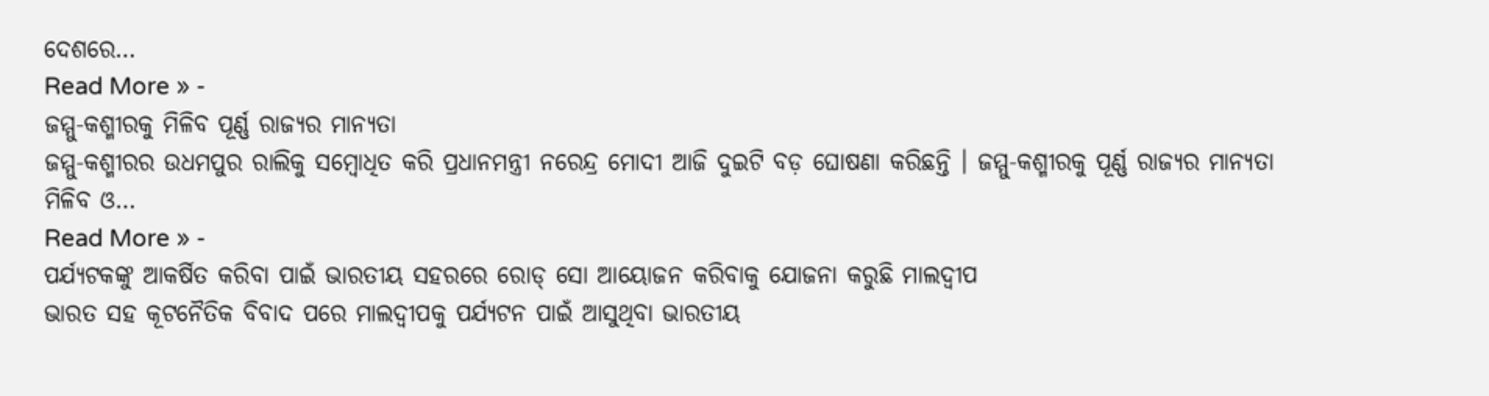ଦେଶରେ…
Read More » -
ଜମ୍ମୁ-କଶ୍ମୀରକୁ ମିଳିବ ପୂର୍ଣ୍ଣ ରାଜ୍ୟର ମାନ୍ୟତା
ଜମ୍ମୁ-କଶ୍ମୀରର ଉଧମପୁର ରାଲିକୁ ସମ୍ବୋଧିତ କରି ପ୍ରଧାନମନ୍ତ୍ରୀ ନରେନ୍ଦ୍ର ମୋଦୀ ଆଜି ଦୁଇଟି ବଡ଼ ଘୋଷଣା କରିଛନ୍ତି । ଜମ୍ମୁ-କଶ୍ମୀରକୁ ପୂର୍ଣ୍ଣ ରାଜ୍ୟର ମାନ୍ୟତା ମିଳିବ ଓ…
Read More » -
ପର୍ଯ୍ୟଟକଙ୍କୁ ଆକର୍ଷିତ କରିବା ପାଇଁ ଭାରତୀୟ ସହରରେ ରୋଡ୍ ସୋ ଆୟୋଜନ କରିବାକୁ ଯୋଜନା କରୁଛି ମାଲଦ୍ବୀପ
ଭାରତ ସହ କୂଟନୈତିକ ବିବାଦ ପରେ ମାଲଦ୍ୱୀପକୁ ପର୍ଯ୍ୟଟନ ପାଇଁ ଆସୁଥିବା ଭାରତୀୟ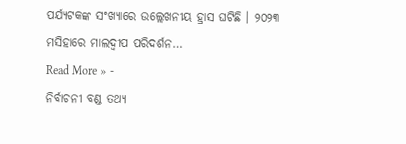ପର୍ଯ୍ୟଟକଙ୍କ ସଂଖ୍ୟାରେ ଉଲ୍ଲେଖନୀୟ ହ୍ରାସ ଘଟିଛି । ୨୦୨୩ ମସିହାରେ ମାଲଦ୍ୱୀପ ପରିଦର୍ଶନ…
Read More » -
ନିର୍ବାଚନୀ ବଣ୍ଡ ତଥ୍ୟ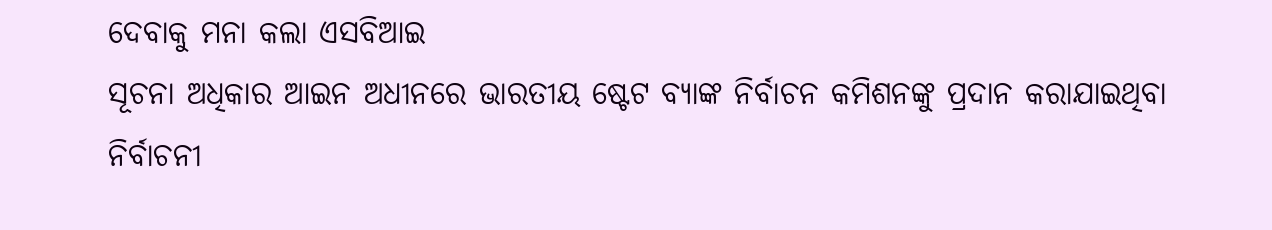ଦେବାକୁ ମନା କଲା ଏସବିଆଇ
ସୂଚନା ଅଧିକାର ଆଇନ ଅଧୀନରେ ଭାରତୀୟ ଷ୍ଟେଟ ବ୍ୟାଙ୍କ ନିର୍ବାଚନ କମିଶନଙ୍କୁ ପ୍ରଦାନ କରାଯାଇଥିବା ନିର୍ବାଚନୀ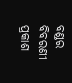ବଣ୍ଡର ବିବରଣୀ ପ୍ରକାଶ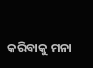କରିବାକୁ ମନା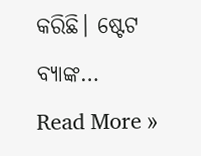କରିଛି। ଷ୍ଟେଟ ବ୍ୟାଙ୍କ…
Read More »